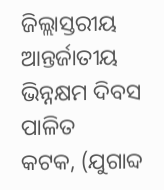ଜିଲ୍ଲାସ୍ତରୀୟ ଆନ୍ତର୍ଜାତୀୟ ଭିନ୍ନକ୍ଷମ ଦିବସ ପାଳିତ
କଟକ, (ଯୁଗାବ୍ଦ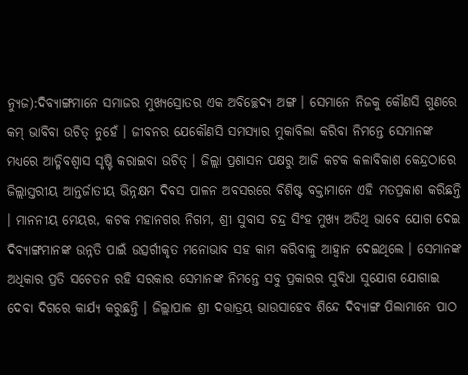ନ୍ୟୁଜ):ଦିବ୍ୟାଙ୍ଗମାନେ ସମାଜର ମୁଖ୍ୟସ୍ରୋତର ଏକ ଅବିଚ୍ଛେଦ୍ୟ ଅଙ୍ଗ । ସେମାନେ ନିଜକୁ କୌଣସି ଗୁଣରେ କମ୍ ଭାବିବା ଉଚିତ୍ ନୁହେଁ । ଜୀବନର ଯେକୌଣସି ସମସ୍ୟାର ମୁକାବିଲା କରିବା ନିମନ୍ତେ ସେମାନଙ୍କ ମଧ୍ୟରେ ଆତ୍ମିବଶ୍ୱାସ ସୃଷ୍ଟି କରାଇବା ଉଚିତ୍ । ଜିଲ୍ଲା ପ୍ରଶାସନ ପକ୍ଷରୁ ଆଜି କଟକ କଳାବିକାଶ କେନ୍ଦ୍ରଠାରେ ଜିଲ୍ଲାସ୍ତରୀୟ ଆନ୍ତର୍ଜାତୀୟ ଭିନ୍ନକ୍ଷମ ଦିବସ ପାଳନ ଅବସରରେ ବିଶିଷ୍ଟ ବକ୍ତାମାନେ ଏହି ମତପ୍ରକାଶ କରିଛନ୍ତି । ମାନନୀୟ ମେୟର, କଟକ ମହାନଗର ନିଗମ, ଶ୍ରୀ ସୁବାସ ଚନ୍ଦ୍ର ସିଂହ ମୁଖ୍ୟ ଅତିଥି ଭାବେ ଯୋଗ ଦେଇ ଦିବ୍ୟାଙ୍ଗମାନଙ୍କ ଉନ୍ନତି ପାଇଁ ଉତ୍ସର୍ଗୀକୃତ ମନୋଭାବ ସହ କାମ କରିବାକୁ ଆହ୍ୱାନ ଦେଇଥିଲେ । ସେମାନଙ୍କ ଅଧିକାର ପ୍ରତି ସଚେତନ ରହି ସରକାର ସେମାନଙ୍କ ନିମନ୍ତେ ସବୁ ପ୍ରକାରର ସୁବିଧା ସୁଯୋଗ ଯୋଗାଇ ଦେବା ଦିଗରେ କାର୍ଯ୍ୟ କରୁଛନ୍ତି । ଜିଲ୍ଲାପାଳ ଶ୍ରୀ ଦତ୍ତାତ୍ରୟ ଭାଉସାହେବ ଶିନ୍ଦେ ଦିବ୍ୟାଙ୍ଗ ପିଲାମାନେ ପାଠ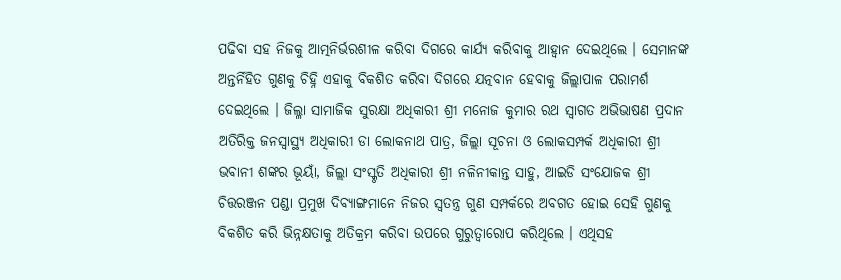ପଢିବା ସହ ନିଜକୁ ଆତ୍ମନିର୍ଭରଶୀଳ କରିବା ଦିଗରେ କାର୍ଯ୍ୟ କରିବାକୁ ଆହ୍ୱାନ ଦେଇଥିଲେ । ସେମାନଙ୍କ ଅନ୍ତର୍ନିହିତ ଗୁଣକୁ ଚିହ୍ନି ଏହାକୁ ବିକଶିତ କରିବା ଦିଗରେ ଯତ୍ନବାନ ହେବାକୁ ଜିଲ୍ଲାପାଳ ପରାମର୍ଶ ଦେଇଥିଲେ । ଜିଲ୍ଳା ସାମାଜିକ ସୁରକ୍ଷା ଅଧିକାରୀ ଶ୍ରୀ ମନୋଜ କୁମାର ରଥ ସ୍ୱାଗତ ଅଭିଭାଷଣ ପ୍ରଦାନ ଅତିରିକ୍ତ ଜନସ୍ୱାସ୍ଥ୍ୟ ଅଧିକାରୀ ଡା ଲୋକନାଥ ପାତ୍ର, ଜିଲ୍ଲା ସୂଚନା ଓ ଲୋକସମ୍ପର୍କ ଅଧିକାରୀ ଶ୍ରୀ ଭବାନୀ ଶଙ୍କର ଭୂୟାଁ, ଜିଲ୍ଲା ସଂସ୍କୃତି ଅଧିକାରୀ ଶ୍ରୀ ନଳିନୀକାନ୍ତ ସାହୁ, ଆଇଡି ସଂଯୋଜକ ଶ୍ରୀ ଚିତ୍ତରଞ୍ଜନ ପଣ୍ଡା ପ୍ରମୁଖ ଦିବ୍ୟାଙ୍ଗମାନେ ନିଜର ସ୍ୱତନ୍ତ୍ର ଗୁଣ ସମ୍ପର୍କରେ ଅବଗତ ହୋଇ ସେହି ଗୁଣକୁ ବିକଶିତ କରି ଭିନ୍ନକ୍ଷତାକୁ ଅତିକ୍ରମ କରିବା ଉପରେ ଗୁରୁତ୍ୱାରୋପ କରିଥିଲେ । ଏଥିସହ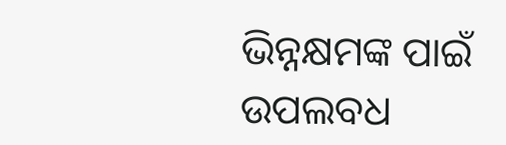ଭିନ୍ନକ୍ଷମଙ୍କ ପାଇଁ ଉପଲବଧ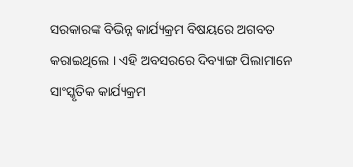ସରକାରଙ୍କ ବିଭିନ୍ନ କାର୍ଯ୍ୟକ୍ରମ ବିଷୟରେ ଅଗବତ କରାଇଥିଲେ । ଏହି ଅବସରରେ ଦିବ୍ୟାଙ୍ଗ ପିଲାମାନେ ସାଂସ୍କୃତିକ କାର୍ଯ୍ୟକ୍ରମ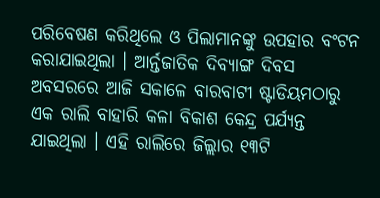ପରିବେଷଣ କରିଥିଲେ ଓ ପିଲାମାନଙ୍କୁ ଉପହାର ବଂଟନ କରାଯାଇଥିଲା । ଆର୍ନ୍ତଜାତିକ ଦିବ୍ୟାଙ୍ଗ ଦିବସ ଅବସରରେ ଆଜି ସକାଳେ ବାରବାଟୀ ଷ୍ଟାଡିୟମଠାରୁ ଏକ ରାଲି ବାହାରି କଳା ବିକାଶ କେନ୍ଦ୍ର ପର୍ଯ୍ୟନ୍ତ ଯାଇଥିଲା । ଏହି ରାଲିରେ ଜିଲ୍ଲାର ୧୩ଟି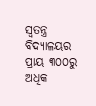ସ୍ୱତନ୍ତ୍ର ବିଦ୍ୟାଳୟର ପ୍ରାୟ ୩୦୦ରୁ ଅଧିକ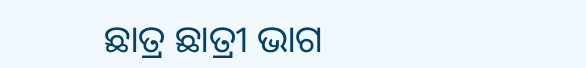ଛାତ୍ର ଛାତ୍ରୀ ଭାଗ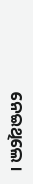ନେଇଥିଲେ ।